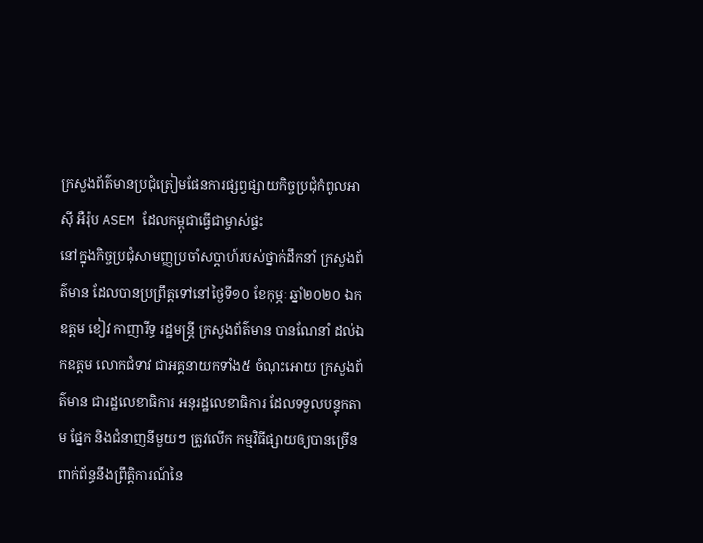ក្រសួងព័ត៌មានប្រជុំត្រៀមផែនការផ្សព្វផ្សាយកិច្ចប្រជុំកំពូលអាស៊ី អឺរ៉ុប ASEM ដែលកម្ពុជាធ្វើជាម្ចាស់ផ្ទះ
នៅក្នុងកិច្ចប្រជុំសាមញ្ញប្រចាំសប្តាហ៍របស់ថ្នាក់ដឹកនាំ ក្រសួងព័ត៌មាន ដែលបានប្រព្រឹត្តទៅនៅថ្ងៃទី១០ ខែកុម្ភៈ ឆ្នាំ២០២០ ឯកឧត្តម ខៀវ កាញារីទ្ធ រដ្ឋមន្រ្តី ក្រសួងព័ត៌មាន បានណែនាំ ដល់ឯកឧត្តម លោកជំទាវ ជាអគ្គនាយកទាំង៥ ចំណុះអោយ ក្រសួងព័ត៌មាន ជារដ្ឋលេខាធិការ អនុរដ្ឋលេខាធិការ ដែលទទួលបន្ទុកតាម ផ្នែក និងជំនាញនីមួយៗ ត្រូវលើក កម្មវិធីផ្សាយឲ្យបានច្រើន ពាក់ព័ន្ធនឹងព្រឹត្តិការណ៍នៃ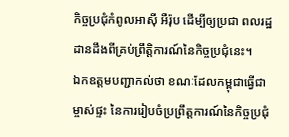កិច្ចប្រជុំកំពូលអាស៊ី អឺរ៉ុប ដើម្បីឲ្យប្រជា ពលរដ្ឋដានដឹងពីគ្រប់ព្រឹត្តិការណ៍នៃកិច្ចប្រជុំនេះ។
ឯកឧត្តមបញ្ជាកល់ថា ខណៈដែលកម្ពុជាធ្វើជាម្ចាស់ផ្ទះ នៃការរៀបចំប្រព្រឹត្តការណ៍នៃកិច្ចប្រជុំ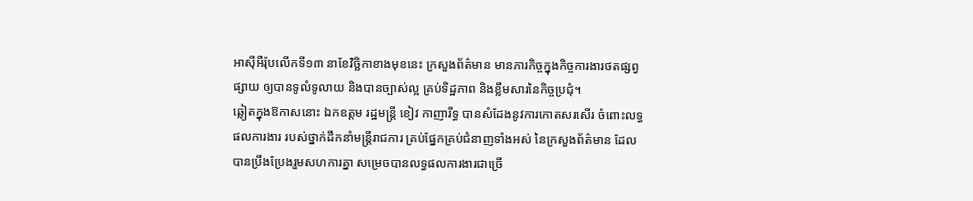អាស៊ីអឺរ៉ុបលើកទី១៣ នាខែវិច្ឆិកាខាងមុខនេះ ក្រសួងព័ត៌មាន មានភារកិច្ចក្នុងកិច្ចការងារថតផ្សព្វផ្សាយ ឲ្យបានទូលំទូលាយ និងបានច្បាស់ល្អ គ្រប់ទិដ្ឋភាព និងខ្លឹមសារនៃកិច្ចប្រជុំ។
ឆ្លៀតក្នុងឱកាសនោះ ឯកឧត្តម រដ្ឋមន្រ្តី ខៀវ កាញារីទ្ធ បានសំដែងនូវការកោតសរសើរ ចំពោះលទ្ធផលការងារ របស់ថ្នាក់ដឹកនាំមន្រ្តីរាជការ គ្រប់ផ្នែកគ្រប់ជំនាញទាំងអស់ នៃក្រសួងព័ត៌មាន ដែលបានប្រឹងប្រែងរួមសហការគ្នា សម្រេចបានលទ្ធផលការងារជាច្រើ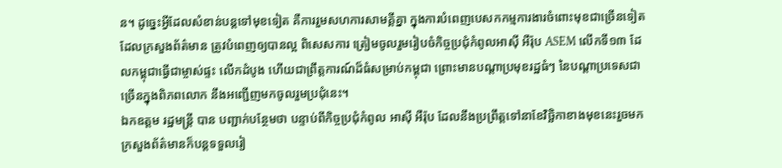ន។ ដូច្នេះអ្វីដែលសំខាន់បន្តទៅមុខទៀត គឺការរួមសហការសាមគ្គីគ្នា ក្នុងការបំពេញបេសកកម្មការងារចំពោះមុខជាច្រើនទៀត ដែលក្រសួងព័ត៌មាន ត្រូវបំពេញឲ្យបានល្អ ពិសេសការ ត្រៀមចូលរួមរៀបចំកិច្ចប្រជុំកំពូលអាស៊ី អឺរ៉ុប ASEM លើកទី១៣ ដែលកម្ពុជាធ្វើជាម្ចាស់ផ្ទះ លើកដំបូង ហើយជាព្រឹត្តការណ៍ដ៏ធំសម្រាប់កម្ពុជា ព្រោះមានបណ្តាប្រមុខរដ្ឋធំៗ នៃបណ្តាប្រទេសជាច្រើនក្នុងពិភពលោក នឹងអញ្ជើញមកចូលរួមប្រជុំនេះ។
ឯកឧត្តម រដ្ឋមន្រ្តី បាន បញ្ជាក់បន្ថែមថា បន្ទាប់ពីកិច្ចប្រជុំកំពូល អាស៊ី អឺរ៉ុប ដែលនឹងប្រព្រឹត្តទៅនាខែវិច្ឆិកាខាងមុខនេះរួចមក ក្រសួងព័ត៌មានក៏បន្តទទួលរៀ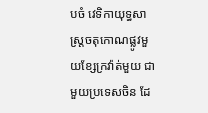បចំ វេទិកាយុទ្ធសាស្រ្តចតុកោណផ្លូវមួយខ្សែក្រវ៉ាត់មួយ ជាមួយប្រទេសចិន ដែ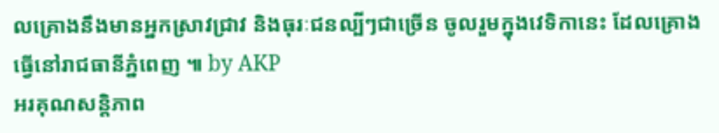លគ្រោងនឹងមានអ្នកស្រាវជ្រាវ និងធុរៈជនល្បីៗជាច្រើន ចូលរួមក្នុងវេទិកានេះ ដែលគ្រោងធ្វើនៅរាជធានីភ្នំពេញ ៕ by AKP
អរគុណសន្តិភាព